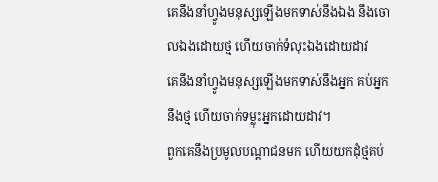គេនឹងនាំហ្វូងមនុស្សឡើងមកទាស់នឹងឯង នឹងចោលឯងដោយថ្ម ហើយចាក់ទំលុះឯងដោយដាវ
គេនឹងនាំហ្វូងមនុស្សឡើងមកទាស់នឹងអ្នក គប់អ្នកនឹងថ្ម ហើយចាក់ទម្លុះអ្នកដោយដាវ។
ពួកគេនឹងប្រមូលបណ្ដាជនមក ហើយយកដុំថ្មគប់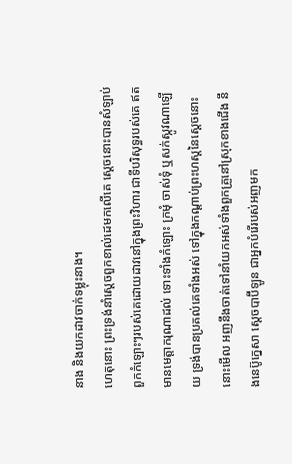នាង និងយកដាវចាក់ទម្លុះនាង។
ហេតុនោះ ព្រះទ្រង់នាំស្តេចពួកខាល់ដេមកលើគេ ស្តេចនោះបានសំឡាប់ពួកកំឡោះៗរបស់គេដោយដាវនៅក្នុងព្រះវិហារ ជាទីបរិសុទ្ធរបស់គេ ឥតមានមេត្តាករុណាដល់ ទោះទាំងកំឡោះ ក្រមុំ ចាស់ទុំ ឬសក់ស្កូវណាឡើយ ទ្រង់បានប្រគល់គេទាំងអស់ ទៅក្នុងកណ្តាប់ព្រះហស្តនៃស្តេចនោះ
នោះមើល អញនឹងចាត់ទៅនាំយកអស់ទាំងពួកគ្រួនៅស្រុកខាងជើង នឹងនេប៊ូក្នេសា ស្តេចបាប៊ីឡូន ជាអ្នកបំរើរបស់អញមក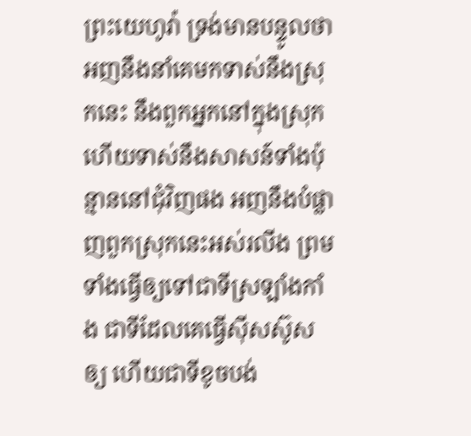ព្រះយេហូវ៉ា ទ្រង់មានបន្ទូលថា អញនឹងនាំគេមកទាស់នឹងស្រុកនេះ នឹងពួកអ្នកនៅក្នុងស្រុក ហើយទាស់នឹងសាសន៍ទាំងប៉ុន្មាននៅជុំវិញផង អញនឹងបំផ្លាញពួកស្រុកនេះអស់រលីង ព្រមទាំងធ្វើឲ្យទៅជាទីស្រឡាំងកាំង ជាទីដែលគេធ្វើស៊ីសស៊ូសឲ្យ ហើយជាទីខូចបង់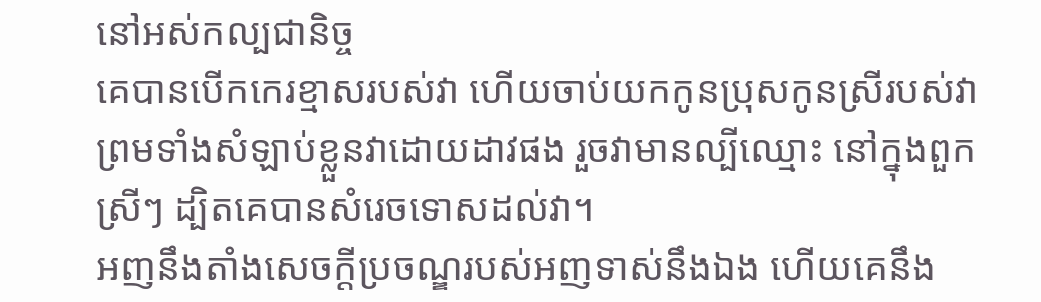នៅអស់កល្បជានិច្ច
គេបានបើកកេរខ្មាសរបស់វា ហើយចាប់យកកូនប្រុសកូនស្រីរបស់វា ព្រមទាំងសំឡាប់ខ្លួនវាដោយដាវផង រួចវាមានល្បីឈ្មោះ នៅក្នុងពួកស្រីៗ ដ្បិតគេបានសំរេចទោសដល់វា។
អញនឹងតាំងសេចក្ដីប្រចណ្ឌរបស់អញទាស់នឹងឯង ហើយគេនឹង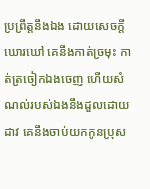ប្រព្រឹត្តនឹងឯង ដោយសេចក្ដីឃោរឃៅ គេនឹងកាត់ច្រមុះ កាត់ត្រចៀកឯងចេញ ហើយសំណល់របស់ឯងនឹងដួលដោយដាវ គេនឹងចាប់យកកូនប្រុស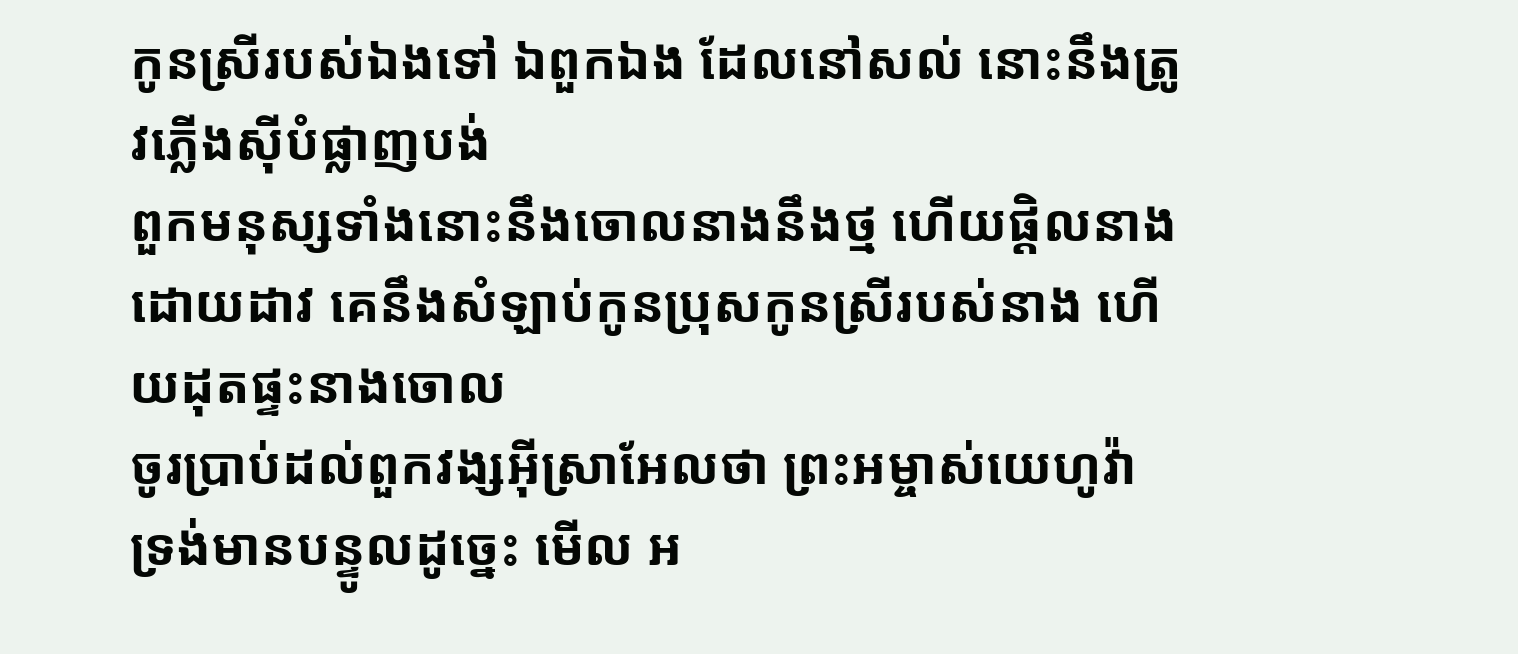កូនស្រីរបស់ឯងទៅ ឯពួកឯង ដែលនៅសល់ នោះនឹងត្រូវភ្លើងស៊ីបំផ្លាញបង់
ពួកមនុស្សទាំងនោះនឹងចោលនាងនឹងថ្ម ហើយផ្តិលនាងដោយដាវ គេនឹងសំឡាប់កូនប្រុសកូនស្រីរបស់នាង ហើយដុតផ្ទះនាងចោល
ចូរប្រាប់ដល់ពួកវង្សអ៊ីស្រាអែលថា ព្រះអម្ចាស់យេហូវ៉ា ទ្រង់មានបន្ទូលដូច្នេះ មើល អ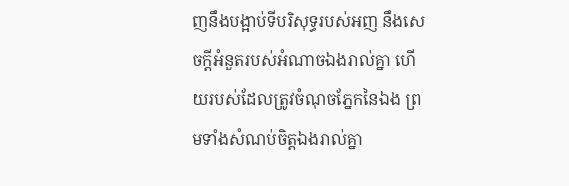ញនឹងបង្អាប់ទីបរិសុទ្ធរបស់អញ នឹងសេចក្ដីអំនួតរបស់អំណាចឯងរាល់គ្នា ហើយរបស់ដែលត្រូវចំណុចភ្នែកនៃឯង ព្រមទាំងសំណប់ចិត្តឯងរាល់គ្នា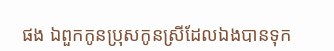ផង ឯពួកកូនប្រុសកូនស្រីដែលឯងបានទុក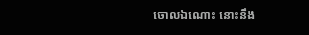ចោលឯណោះ នោះនឹង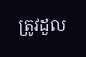ត្រូវដួល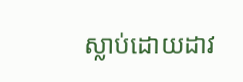ស្លាប់ដោយដាវ